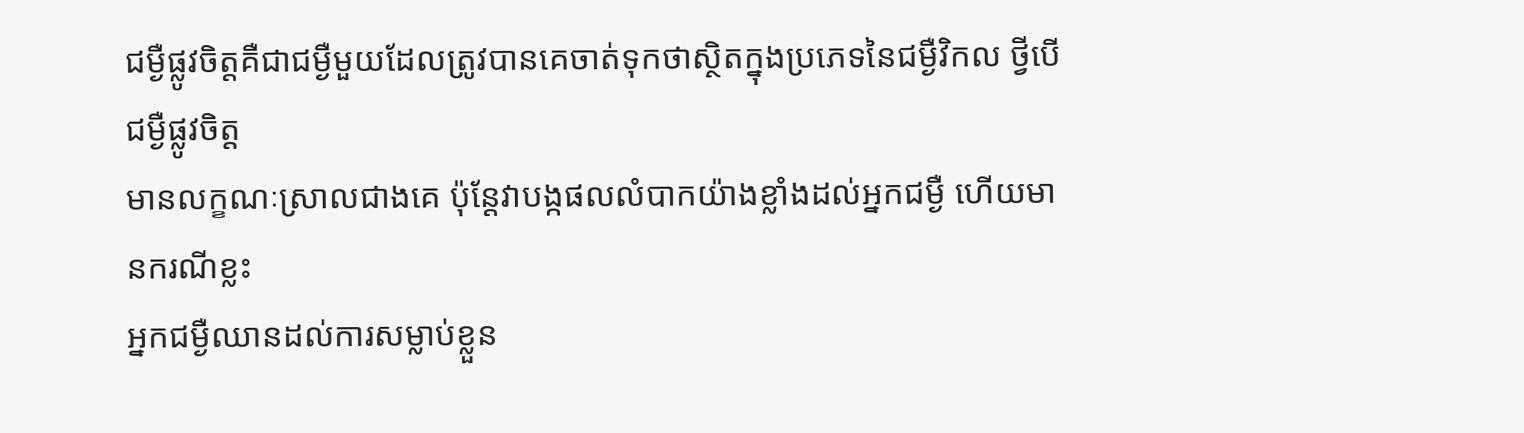ជម្ងឺផ្លូវចិត្តគឺជាជម្ងឺមួយដែលត្រូវបានគេចាត់ទុកថាស្ថិតក្នុងប្រភេទនៃជម្ងឺវិកល ថ្វីបើជម្ងឺផ្លូវចិត្ត
មានលក្ខណៈស្រាលជាងគេ ប៉ុន្តែវាបង្កផលលំបាកយ៉ាងខ្លាំងដល់អ្នកជម្ងឺ ហើយមានករណីខ្លះ
អ្នកជម្ងឺឈានដល់ការសម្លាប់ខ្លួន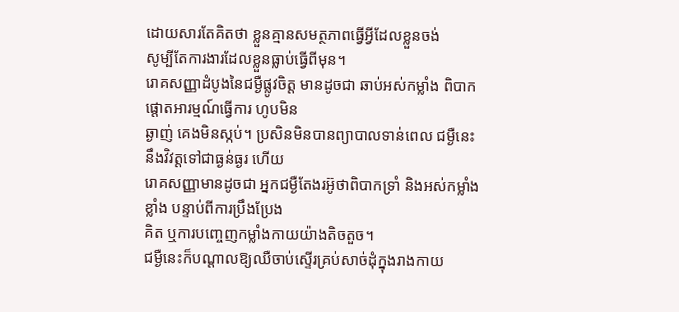ដោយសារតែគិតថា ខ្លួនគ្មានសមត្ថភាពធ្វើអ្វីដែលខ្លួនចង់
សូម្បីតែការងារដែលខ្លួនធ្លាប់ធ្វើពីមុន។
រោគសញ្ញាដំបូងនៃជម្ងឺផ្លូវចិត្ត មានដូចជា ឆាប់អស់កម្លាំង ពិបាកផ្ដោតអារម្មណ៍ធ្វើការ ហូបមិន
ឆ្ងាញ់ គេងមិនស្កប់។ ប្រសិនមិនបានព្យាបាលទាន់ពេល ជម្ងឺនេះនឹងវិវត្តទៅជាធ្ងន់ធ្ងរ ហើយ
រោគសញ្ញាមានដូចជា អ្នកជម្ងឺតែងរអ៊ូថាពិបាកទ្រាំ និងអស់កម្លាំងខ្លាំង បន្ទាប់ពីការប្រឹងប្រែង
គិត ឬការបញ្ចេញកម្លាំងកាយយ៉ាងតិចតួច។
ជម្ងឺនេះក៏បណ្ដាលឱ្យឈឺចាប់ស្ទើរគ្រប់សាច់ដុំក្នុងរាងកាយ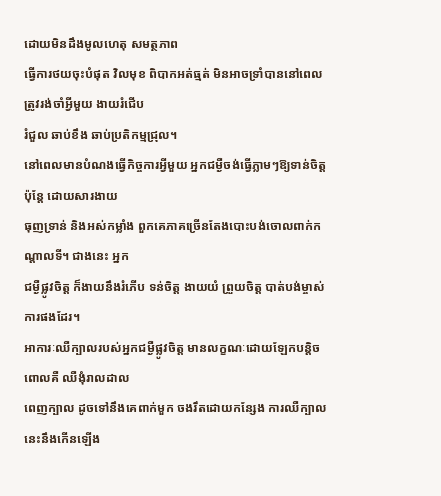ដោយមិនដឹងមូលហេតុ សមត្ថភាព
ធ្វើការថយចុះបំផុត វិលមុខ ពិបាកអត់ធ្មត់ មិនអាចទ្រាំបាននៅពេលត្រូវរង់ចាំអ្វីមួយ ងាយរំជើប
រំជួល ឆាប់ខឹង ឆាប់ប្រតិកម្មជ្រុល។
នៅពេលមានបំណងធ្វើកិច្ចការអ្វីមួយ អ្នកជម្ងឺចង់ធ្វើភ្លាមៗឱ្យទាន់ចិត្ត ប៉ុន្តែ ដោយសារងាយ
ធុញទ្រាន់ និងអស់កម្លាំង ពួកគេភាគច្រើនតែងបោះបង់ចោលពាក់កណ្ដាលទី។ ជាងនេះ អ្នក
ជម្ងឺផ្លូវចិត្ត ក៏ងាយនឹងរំភើប ទន់ចិត្ត ងាយយំ ព្រួយចិត្ត បាត់បង់ម្ចាស់ការផងដែរ។
អាការៈឈឺក្បាលរបស់អ្នកជម្ងឺផ្លូវចិត្ត មានលក្ខណៈដោយឡែកបន្តិច ពោលគឺ ឈឺងុំរាលដាល
ពេញក្បាល ដូចទៅនឹងគេពាក់មួក ចងរឹតដោយកន្សែង ការឈឺក្បាលនេះនឹងកើនឡើង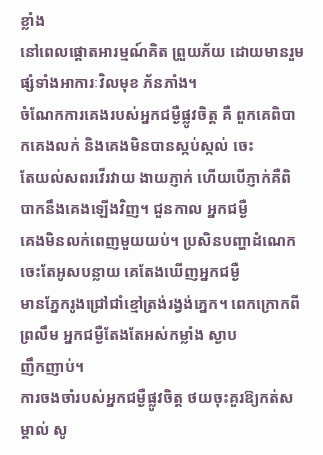ខ្លាំង
នៅពេលផ្ដោតអារម្មណ៍គិត ព្រួយភ័យ ដោយមានរួមផ្សំទាំងអាការៈវិលមុខ ភ័នភាំង។
ចំណែកការគេងរបស់អ្នកជម្ងឺផ្លូវចិត្ត គឺ ពួកគេពិបាកគេងលក់ និងគេងមិនបានស្កប់ស្កល់ ចេះ
តែយល់សពរវើរវាយ ងាយភ្ញាក់ ហើយបើភ្ញាក់គឺពិបាកនឹងគេងឡើងវិញ។ ជួនកាល អ្នកជម្ងឺ
គេងមិនលក់ពេញមួយយប់។ ប្រសិនបញ្ហាដំណេកចេះតែអូសបន្លាយ គេតែងឃើញអ្នកជម្ងឺ
មានភ្នែករូងជ្រៅជាំខ្មៅត្រង់រង្វង់ភ្នេក។ ពេកក្រោកពីព្រលឹម អ្នកជម្ងឺតែងតែអស់កម្លាំង ស្ងាប
ញឹកញាប់។
ការចងចាំរបស់អ្នកជម្ងឺផ្លូវចិត្ត ថយចុះគួរឱ្យកត់សម្គាល់ សូ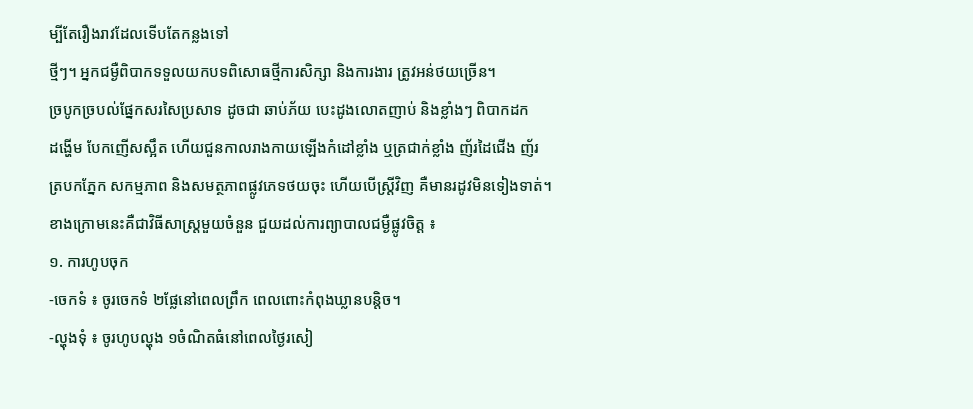ម្បីតែរឿងរាវដែលទើបតែកន្លងទៅ
ថ្មីៗ។ អ្នកជម្ងឺពិបាកទទួលយកបទពិសោធថ្មីការសិក្សា និងការងារ ត្រូវអន់ថយច្រើន។
ច្របូកច្របល់ផ្នែកសរសៃប្រសាទ ដូចជា ឆាប់ភ័យ បេះដូងលោតញាប់ និងខ្លាំងៗ ពិបាកដក
ដង្ហើម បែកញើសស្អឹត ហើយជួនកាលរាងកាយឡើងកំដៅខ្លាំង ឬត្រជាក់ខ្លាំង ញ័រដៃជើង ញ័រ
ត្របកភ្នែក សកម្មភាព និងសមត្ថភាពផ្លូវភេទថយចុះ ហើយបើស្ដ្រីវិញ គឺមានរដូវមិនទៀងទាត់។
ខាងក្រោមនេះគឺជាវិធីសាស្ដ្រមួយចំនួន ជួយដល់ការព្យាបាលជម្ងឺផ្លូវចិត្ត ៖
១. ការហូបចុក
-ចេកទំ ៖ ចូរចេកទំ ២ផ្លែនៅពេលព្រឹក ពេលពោះកំពុងឃ្លានបន្តិច។
-ល្ហុងទុំ ៖ ចូរហូបល្ហុង ១ចំណិតធំនៅពេលថ្ងៃរសៀ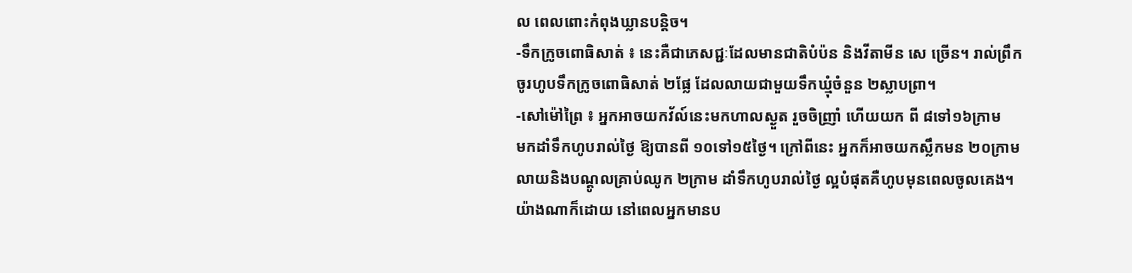ល ពេលពោះកំពុងឃ្លានបន្តិច។
-ទឹកក្រូចពោធិសាត់ ៖ នេះគឺជាភេសជ្ជៈដែលមានជាតិបំប៉ន និងវីតាមីន សេ ច្រើន។ រាល់ព្រឹក
ចូរហូបទឹកក្រូចពោធិសាត់ ២ផ្លែ ដែលលាយជាមួយទឹកឃ្មុំចំនួន ២ស្លាបព្រា។
-សៅម៉ៅព្រៃ ៖ អ្នកអាចយកវ័ល៍នេះមកហាលស្ងួត រួចចិញ្រាំ ហើយយក ពី ៨ទៅ១៦ក្រាម
មកដាំទឹកហូបរាល់ថ្ងៃ ឱ្យបានពី ១០ទៅ១៥ថ្ងៃ។ ក្រៅពីនេះ អ្នកក៏អាចយកស្លឹកមន ២០ក្រាម
លាយនិងបណ្ដូលគ្រាប់ឈូក ២ក្រាម ដាំទឹកហូបរាល់ថ្ងៃ ល្អបំផុតគឺហូបមុនពេលចូលគេង។
យ៉ាងណាក៏ដោយ នៅពេលអ្នកមានប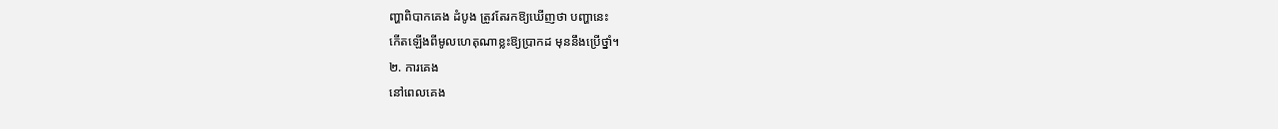ញ្ហាពិបាកគេង ដំបូង ត្រូវតែរកឱ្យឃើញថា បញ្ហានេះ
កើតឡើងពីមូលហេតុណាខ្លះឱ្យប្រាកដ មុននឹងប្រើថ្នាំ។
២. ការគេង
នៅពេលគេង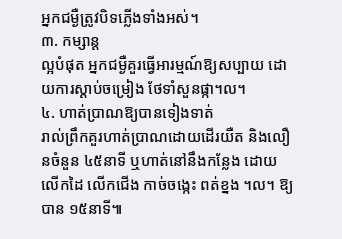អ្នកជម្ងឺត្រូវបិទភ្លើងទាំងអស់។
៣. កម្សាន្ត
ល្អបំផុត អ្នកជម្ងឺគួរធ្វើអារម្មណ៍ឱ្យសប្បាយ ដោយការស្ដាប់ចម្រៀង ថែទាំសួនផ្កា។ល។
៤. ហាត់ប្រាណឱ្យបានទៀងទាត់
រាល់ព្រឹកគួរហាត់ប្រាណដោយដើរយឺត និងលឿនចំនួន ៤៥នាទី ឬហាត់នៅនឹងកន្លែង ដោយ
លើកដៃ លើកជើង កាច់ចង្កេះ ពត់ខ្នង ។ល។ ឱ្យបាន ១៥នាទី៕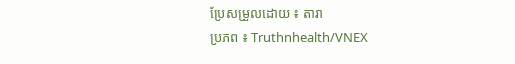ប្រែសម្រួលដោយ ៖ តារា
ប្រភព ៖ Truthnhealth/VNEX